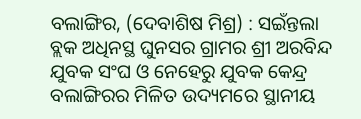ବଲାଙ୍ଗିର, (ଦେବାଶିଷ ମିଶ୍ର) : ସଇଁନ୍ତଲା ବ୍ଲକ ଅଧିନସ୍ଥ ଘୁନସର ଗ୍ରାମର ଶ୍ରୀ ଅରବିନ୍ଦ ଯୁବକ ସଂଘ ଓ ନେହେରୁ ଯୁବକ କେନ୍ଦ୍ର ବଲାଙ୍ଗିରର ମିଳିତ ଉଦ୍ୟମରେ ସ୍ଥାନୀୟ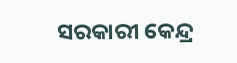ସରକାରୀ କେନ୍ଦ୍ର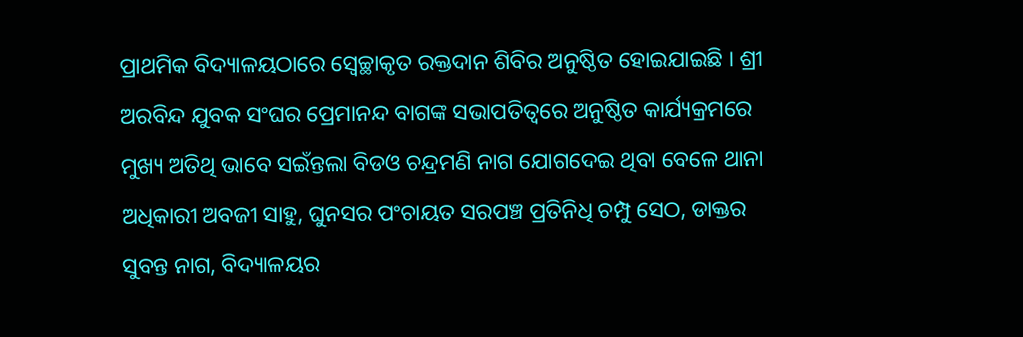ପ୍ରାଥମିକ ବିଦ୍ୟାଳୟଠାରେ ସ୍ୱେଚ୍ଛାକୃତ ରକ୍ତଦାନ ଶିବିର ଅନୁଷ୍ଠିତ ହୋଇଯାଇଛି । ଶ୍ରୀ ଅରବିନ୍ଦ ଯୁବକ ସଂଘର ପ୍ରେମାନନ୍ଦ ବାଗଙ୍କ ସଭାପତିତ୍ୱରେ ଅନୁଷ୍ଠିତ କାର୍ଯ୍ୟକ୍ରମରେ ମୁଖ୍ୟ ଅତିଥି ଭାବେ ସଇଁନ୍ତଲା ବିଡଓ ଚନ୍ଦ୍ରମଣି ନାଗ ଯୋଗଦେଇ ଥିବା ବେଳେ ଥାନା ଅଧିକାରୀ ଅବଜୀ ସାହୁ, ଘୁନସର ପଂଚାୟତ ସରପଞ୍ଚ ପ୍ରତିନିଧି ଚମ୍ପୁ ସେଠ, ଡାକ୍ତର ସୁବନ୍ତ ନାଗ, ବିଦ୍ୟାଳୟର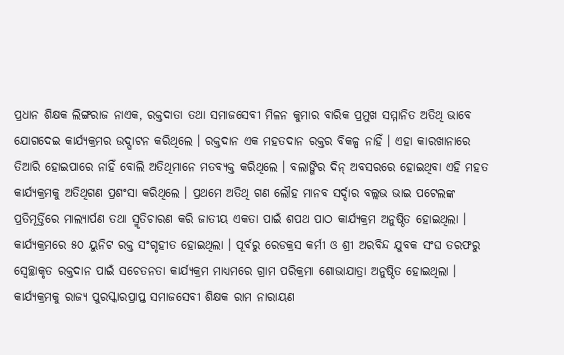ପ୍ରଧାନ ଶିକ୍ଷକ ଲିଙ୍ଗରାଜ ନାଏକ, ରକ୍ତଦାତା ତଥା ସମାଜସେବୀ ମିଳନ କୁମାର ବାରିକ ପ୍ରମୁଖ ସମ୍ମାନିତ ଅତିଥି ଭାବେ ଯୋଗଦେଇ କାର୍ଯ୍ୟକ୍ରମର ଉଦ୍ଘାଟନ କରିଥିଲେ । ରକ୍ତଦାନ ଏକ ମହତଦାନ ରକ୍ତର ବିକଳ୍ପ ନାହିଁ । ଏହା କାରଖାନାରେ ତିଆରି ହୋଇପାରେ ନାହିଁ ବୋଲି ଅତିଥିମାନେ ମତବ୍ୟକ୍ତ କରିଥିଲେ । ବଲାଙ୍ଗିର ଦିନ୍ ଅବସରରେ ହୋଇଥିବା ଏହି ମହତ କାର୍ଯ୍ୟକ୍ରମକୁ ଅତିଥିଗଣ ପ୍ରଶଂସା କରିଥିଲେ । ପ୍ରଥମେ ଅତିଥି ଗଣ ଲୌହ ମାନବ ସର୍ଦ୍ଦାର ବଲ୍ଲଭ ଭାଇ ପଟେଲଙ୍କ ପ୍ରତିମୂର୍ତ୍ତିରେ ମାଲ୍ୟାର୍ପଣ ତଥା ସ୍ମୃତିଚାରଣ କରି ଜାତୀୟ ଏକତା ପାଇଁ ଶପଥ ପାଠ କାର୍ଯ୍ୟକ୍ରମ ଅନୁଷ୍ଠିତ ହୋଇଥିଲା । କାର୍ଯ୍ୟକ୍ରମରେ ୫୦ ୟୁନିଟ ରକ୍ତ ସଂଗୃହୀତ ହୋଇଥିଲା । ପୂର୍ବରୁ ରେଡକ୍ରସ କର୍ମୀ ଓ ଶ୍ରୀ ଅରବିନ୍ଦ ଯୁବକ ସଂଘ ତରଫରୁ ସ୍ୱେଚ୍ଛାକୃତ ରକ୍ତଦାନ ପାଇଁ ସଚେତନତା କାର୍ଯ୍ୟକ୍ରମ ମାଧ୍ୟମରେ ଗ୍ରାମ ପରିକ୍ରମା ଶୋଭାଯାତ୍ରା ଅନୁଷ୍ଠିତ ହୋଇଥିଲା । କାର୍ଯ୍ୟକ୍ରମକୁ ରାଜ୍ୟ ପୁରସ୍କାରପ୍ରାପ୍ତ ସମାଜସେବୀ ଶିକ୍ଷକ ରାମ ନାରାୟଣ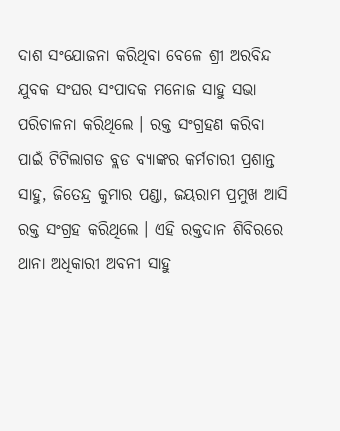ଦାଶ ସଂଯୋଜନା କରିଥିବା ବେଳେ ଶ୍ରୀ ଅରବିନ୍ଦ ଯୁବକ ସଂଘର ସଂପାଦକ ମନୋଜ ସାହୁ ସଭା ପରିଚାଳନା କରିଥିଲେ । ରକ୍ତ ସଂଗ୍ରହଣ କରିବା ପାଇଁ ଟିଟିଲାଗଡ ବ୍ଲଡ ବ୍ୟାଙ୍କର କର୍ମଚାରୀ ପ୍ରଶାନ୍ତ ସାହୁ, ଜିତେନ୍ଦ୍ର କୁମାର ପଣ୍ଡା, ଜୟରାମ ପ୍ରମୁଖ ଆସି ରକ୍ତ ସଂଗ୍ରହ କରିଥିଲେ । ଏହି ରକ୍ତଦାନ ଶିବିରରେ ଥାନା ଅଧିକାରୀ ଅବନୀ ସାହୁ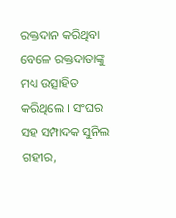ରକ୍ତଦାନ କରିଥିବା ବେଳେ ରକ୍ତଦାତାଙ୍କୁ ମଧ୍ୟ ଉତ୍ସାହିତ କରିଥିଲେ । ସଂଘର ସହ ସମ୍ପାଦକ ସୁନିଲ ଗହୀର,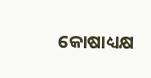କୋଷାଧ୍ୟକ୍ଷ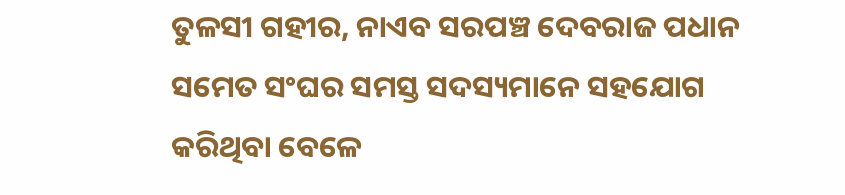ତୁଳସୀ ଗହୀର, ନାଏବ ସରପଞ୍ଚ ଦେବରାଜ ପଧାନ ସମେତ ସଂଘର ସମସ୍ତ ସଦସ୍ୟମାନେ ସହଯୋଗ କରିଥିବା ବେଳେ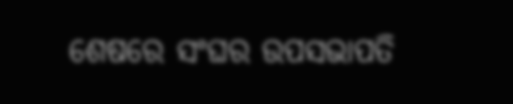ଶେଷରେ ସଂଘର ଉପସଭାପତି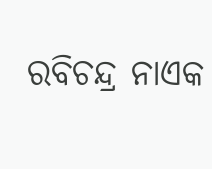ରବିଚନ୍ଦ୍ର ନାଏକ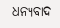ଧନ୍ୟବାଦ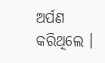ଅର୍ପଣ କରିଥିଲେ ।